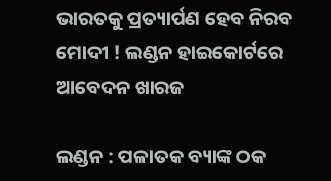ଭାରତକୁ ପ୍ରତ୍ୟାର୍ପଣ ହେବ ନିରବ ମୋଦୀ ! ଲଣ୍ଡନ ହାଇକୋର୍ଟରେ ଆବେଦନ ଖାରଜ

ଲଣ୍ଡନ : ପଳାତକ ବ୍ୟାଙ୍କ ଠକ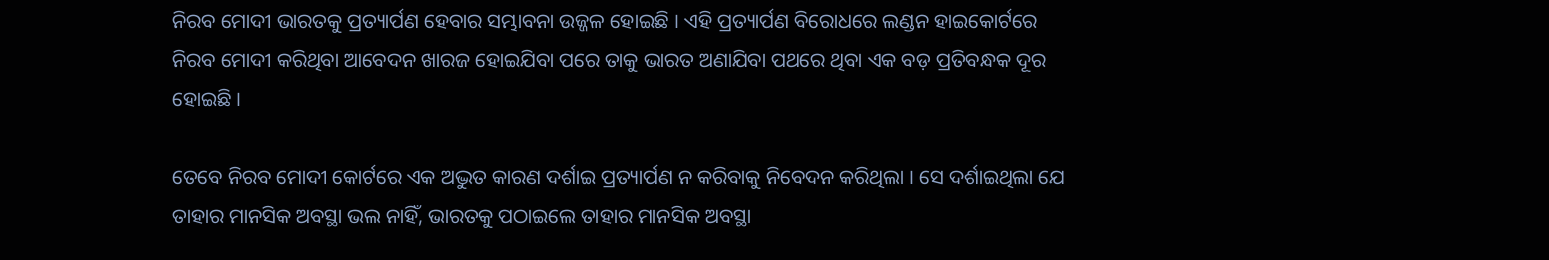ନିରବ ମୋଦୀ ଭାରତକୁ ପ୍ରତ୍ୟାର୍ପଣ ହେବାର ସମ୍ଭାବନା ଉଜ୍ଜଳ ହୋଇଛି । ଏହି ପ୍ରତ୍ୟାର୍ପଣ ବିରୋଧରେ ଲଣ୍ଡନ ହାଇକୋର୍ଟରେ ନିରବ ମୋଦୀ କରିଥିବା ଆବେଦନ ଖାରଜ ହୋଇଯିବା ପରେ ତାକୁ ଭାରତ ଅଣାଯିବା ପଥରେ ଥିବା ଏକ ବଡ଼ ପ୍ରତିବନ୍ଧକ ଦୂର ହୋଇଛି ।

ତେବେ ନିରବ ମୋଦୀ କୋର୍ଟରେ ଏକ ଅଦ୍ଭୁତ କାରଣ ଦର୍ଶାଇ ପ୍ରତ୍ୟାର୍ପଣ ନ କରିବାକୁ ନିବେଦନ କରିଥିଲା । ସେ ଦର୍ଶାଇଥିଲା ଯେ ତାହାର ମାନସିକ ଅବସ୍ଥା ଭଲ ନାହିଁ, ଭାରତକୁ ପଠାଇଲେ ତାହାର ମାନସିକ ଅବସ୍ଥା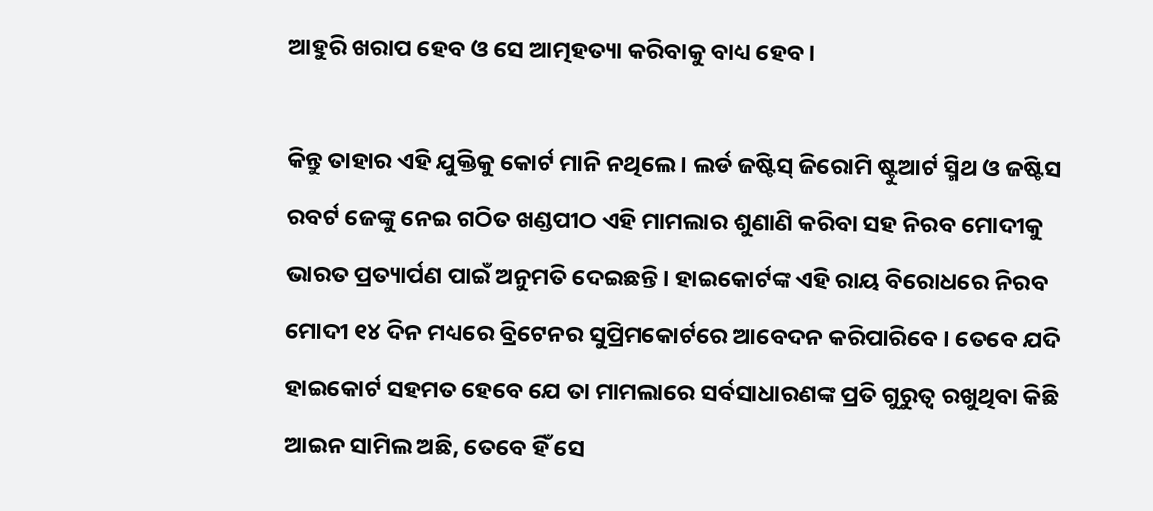ଆହୁରି ଖରାପ ହେବ ଓ ସେ ଆତ୍ମହତ୍ୟା କରିବାକୁ ବାଧ୍ୟ ହେବ।

କିନ୍ତୁ ତାହାର ଏହି ଯୁକ୍ତିକୁ କୋର୍ଟ ମାନି ନଥିଲେ । ଲର୍ଡ ଜଷ୍ଟିସ୍ ଜିରୋମି ଷ୍ଟୁଆର୍ଟ ସ୍ମିଥ ଓ ଜଷ୍ଟିସ ରବର୍ଟ ଜେଙ୍କୁ ନେଇ ଗଠିତ ଖଣ୍ଡପୀଠ ଏହି ମାମଲାର ଶୁଣାଣି କରିବା ସହ ନିରବ ମୋଦୀକୁ ଭାରତ ପ୍ରତ୍ୟାର୍ପଣ ପାଇଁ ଅନୁମତି ଦେଇଛନ୍ତି । ହାଇକୋର୍ଟଙ୍କ ଏହି ରାୟ ବିରୋଧରେ ନିରବ ମୋଦୀ ୧୪ ଦିନ ମଧ୍ୟରେ ବ୍ରିଟେନର ସୁପ୍ରିମକୋର୍ଟରେ ଆବେଦନ କରିପାରିବେ । ତେବେ ଯଦି ହାଇକୋର୍ଟ ସହମତ ହେବେ ଯେ ତା ମାମଲାରେ ସର୍ବସାଧାରଣଙ୍କ ପ୍ରତି ଗୁରୁତ୍ବ ରଖୁଥିବା କିଛି ଆଇନ ସାମିଲ ଅଛି, ତେବେ ହିଁ ସେ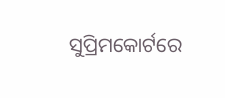ସୁପ୍ରିମକୋର୍ଟରେ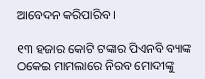ଆବେଦନ କରିପାରିବ ।

୧୩ ହଜାର କୋଟି ଟଙ୍କାର ପିଏନବି ବ୍ୟାଙ୍କ ଠକେଇ ମାମଲାରେ ନିରବ ମୋଦୀଙ୍କୁ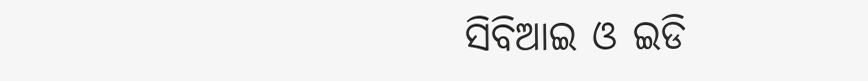ସିବିଆଇ ଓ ଇଡି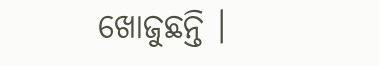ଖୋଜୁଛନ୍ତି ।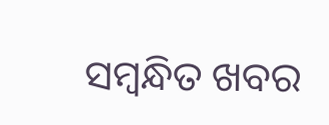ସମ୍ବନ୍ଧିତ ଖବର